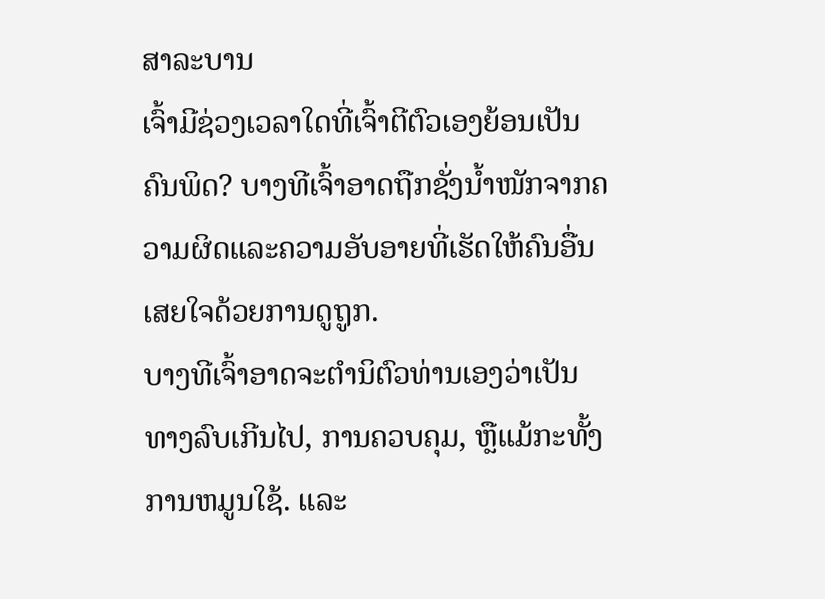ສາລະບານ
ເຈົ້າມີຊ່ວງເວລາໃດທີ່ເຈົ້າຕີຕົວເອງຍ້ອນເປັນຄົນພິດ? ບາງທີເຈົ້າອາດຖືກຊັ່ງນໍ້າໜັກຈາກຄວາມຜິດແລະຄວາມອັບອາຍທີ່ເຮັດໃຫ້ຄົນອື່ນເສຍໃຈດ້ວຍການດູຖູກ.
ບາງທີເຈົ້າອາດຈະຕໍານິຕົວທ່ານເອງວ່າເປັນທາງລົບເກີນໄປ, ການຄວບຄຸມ, ຫຼືແມ້ກະທັ້ງການຫມູນໃຊ້. ແລະ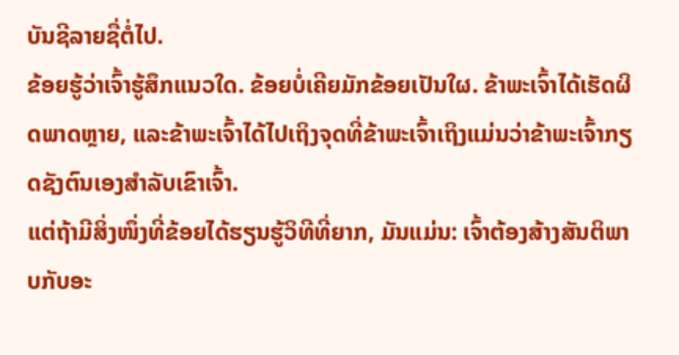ບັນຊີລາຍຊື່ຕໍ່ໄປ.
ຂ້ອຍຮູ້ວ່າເຈົ້າຮູ້ສຶກແນວໃດ. ຂ້ອຍບໍ່ເຄີຍມັກຂ້ອຍເປັນໃຜ. ຂ້າພະເຈົ້າໄດ້ເຮັດຜິດພາດຫຼາຍ, ແລະຂ້າພະເຈົ້າໄດ້ໄປເຖິງຈຸດທີ່ຂ້າພະເຈົ້າເຖິງແມ່ນວ່າຂ້າພະເຈົ້າກຽດຊັງຕົນເອງສໍາລັບເຂົາເຈົ້າ.
ແຕ່ຖ້າມີສິ່ງໜຶ່ງທີ່ຂ້ອຍໄດ້ຮຽນຮູ້ວິທີທີ່ຍາກ, ມັນແມ່ນ: ເຈົ້າຕ້ອງສ້າງສັນຕິພາບກັບອະ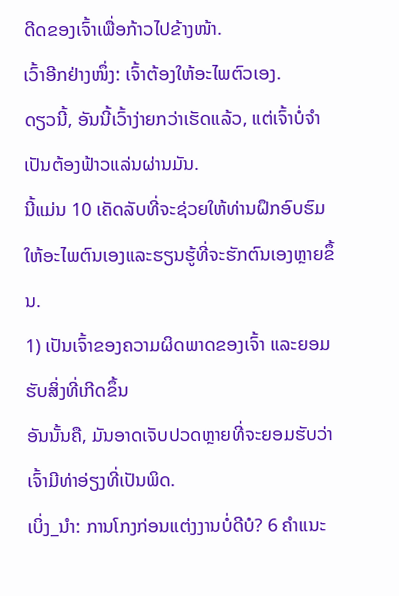ດີດຂອງເຈົ້າເພື່ອກ້າວໄປຂ້າງໜ້າ.
ເວົ້າອີກຢ່າງໜຶ່ງ: ເຈົ້າຕ້ອງໃຫ້ອະໄພຕົວເອງ.
ດຽວນີ້, ອັນນີ້ເວົ້າງ່າຍກວ່າເຮັດແລ້ວ, ແຕ່ເຈົ້າບໍ່ຈຳເປັນຕ້ອງຟ້າວແລ່ນຜ່ານມັນ.
ນີ້ແມ່ນ 10 ເຄັດລັບທີ່ຈະຊ່ວຍໃຫ້ທ່ານຝຶກອົບຮົມໃຫ້ອະໄພຕົນເອງແລະຮຽນຮູ້ທີ່ຈະຮັກຕົນເອງຫຼາຍຂຶ້ນ.
1) ເປັນເຈົ້າຂອງຄວາມຜິດພາດຂອງເຈົ້າ ແລະຍອມຮັບສິ່ງທີ່ເກີດຂຶ້ນ
ອັນນັ້ນຄື, ມັນອາດເຈັບປວດຫຼາຍທີ່ຈະຍອມຮັບວ່າເຈົ້າມີທ່າອ່ຽງທີ່ເປັນພິດ.
ເບິ່ງ_ນຳ: ການໂກງກ່ອນແຕ່ງງານບໍ່ດີບໍ? 6 ຄໍາແນະ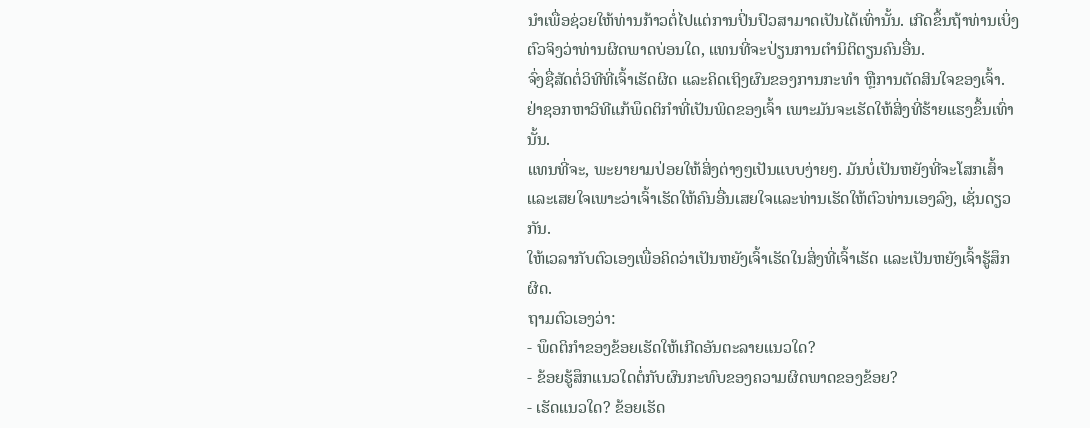ນໍາເພື່ອຊ່ວຍໃຫ້ທ່ານກ້າວຕໍ່ໄປແຕ່ການປິ່ນປົວສາມາດເປັນໄດ້ເທົ່ານັ້ນ. ເກີດຂຶ້ນຖ້າທ່ານເບິ່ງຕົວຈິງວ່າທ່ານຜິດພາດບ່ອນໃດ, ແທນທີ່ຈະປ່ຽນການຕໍານິຕິຕຽນຄົນອື່ນ.
ຈົ່ງຊື່ສັດຕໍ່ວິທີທີ່ເຈົ້າເຮັດຜິດ ແລະຄິດເຖິງຜົນຂອງການກະທໍາ ຫຼືການຕັດສິນໃຈຂອງເຈົ້າ.
ຢ່າຊອກຫາວິທີແກ້ພຶດຕິກຳທີ່ເປັນພິດຂອງເຈົ້າ ເພາະມັນຈະເຮັດໃຫ້ສິ່ງທີ່ຮ້າຍແຮງຂຶ້ນເທົ່ານັ້ນ.
ແທນທີ່ຈະ, ພະຍາຍາມປ່ອຍໃຫ້ສິ່ງຕ່າງໆເປັນແບບງ່າຍໆ. ມັນບໍ່ເປັນຫຍັງທີ່ຈະໂສກເສົ້າແລະເສຍໃຈເພາະວ່າເຈົ້າເຮັດໃຫ້ຄົນອື່ນເສຍໃຈແລະທ່ານເຮັດໃຫ້ຕົວທ່ານເອງລົງ, ເຊັ່ນດຽວກັນ.
ໃຫ້ເວລາກັບຕົວເອງເພື່ອຄິດວ່າເປັນຫຍັງເຈົ້າເຮັດໃນສິ່ງທີ່ເຈົ້າເຮັດ ແລະເປັນຫຍັງເຈົ້າຮູ້ສຶກຜິດ.
ຖາມຕົວເອງວ່າ:
- ພຶດຕິກຳຂອງຂ້ອຍເຮັດໃຫ້ເກີດອັນຕະລາຍແນວໃດ?
- ຂ້ອຍຮູ້ສຶກແນວໃດຕໍ່ກັບຜົນກະທົບຂອງຄວາມຜິດພາດຂອງຂ້ອຍ?
- ເຮັດແນວໃດ? ຂ້ອຍເຮັດ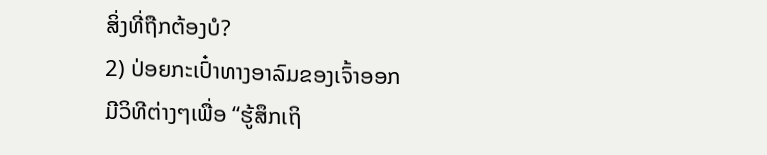ສິ່ງທີ່ຖືກຕ້ອງບໍ?
2) ປ່ອຍກະເປົ໋າທາງອາລົມຂອງເຈົ້າອອກ
ມີວິທີຕ່າງໆເພື່ອ “ຮູ້ສຶກເຖິ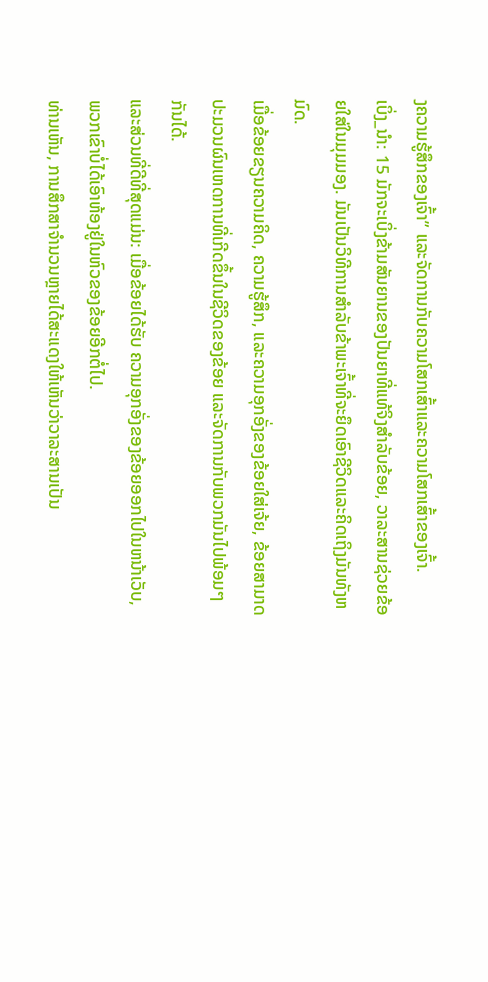ງຄວາມຮູ້ສຶກຂອງເຈົ້າ” ແລະຈັດການກັບຄວາມໂສກເສົ້າແລະຄວາມໂສກເສົ້າຂອງເຈົ້າ.
ເບິ່ງ_ນຳ: 15 ມັກຈະເບິ່ງຂ້າມສັນຍານຂອງປັນຍາທີ່ແທ້ຈິງສຳລັບຂ້ອຍ, ວາລະສານຊ່ວຍຂ້ອຍໃສ່ໃນມຸມມອງ. ມັນເປັນວິທີການສໍາລັບຂ້າພະເຈົ້າທີ່ຈະຍຶດເອົາຊີວິດແລະຄິດເຖິງມັນທັງຫມົດ.
ເມື່ອຂ້ອຍຂຽນຄວາມຄິດ, ຄວາມຮູ້ສຶກ, ແລະຄວາມອຸກອັ່ງຂອງຂ້ອຍໃສ່ເຈ້ຍ, ຂ້ອຍສາມາດປະມວນຜົນເຫດການທີ່ເກີດຂຶ້ນໃນຊີວິດຂອງຂ້ອຍ ແລະຈັດການກັບພວກມັນໄປພ້ອມໆກັນໄດ້.
ແລະສ່ວນທີ່ດີທີ່ສຸດແມ່ນ: ເມື່ອຂ້ອຍໄດ້ຮັບ ຄວາມອຸກອັ່ງຂອງຂ້ອຍອອກໄປໃນຫນ້າເວັບ, ພວກເຂົາບໍ່ໄດ້ເອົາຫ້ອງຢູ່ໃນຫົວຂອງຂ້ອຍອີກຕໍ່ໄປ.
ທ່ານເຫັນ, ການສຶກສາຈໍານວນຫຼາຍໄດ້ສະແດງໃຫ້ເຫັນວ່າວາລະສານເປັນ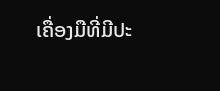ເຄື່ອງມືທີ່ມີປະ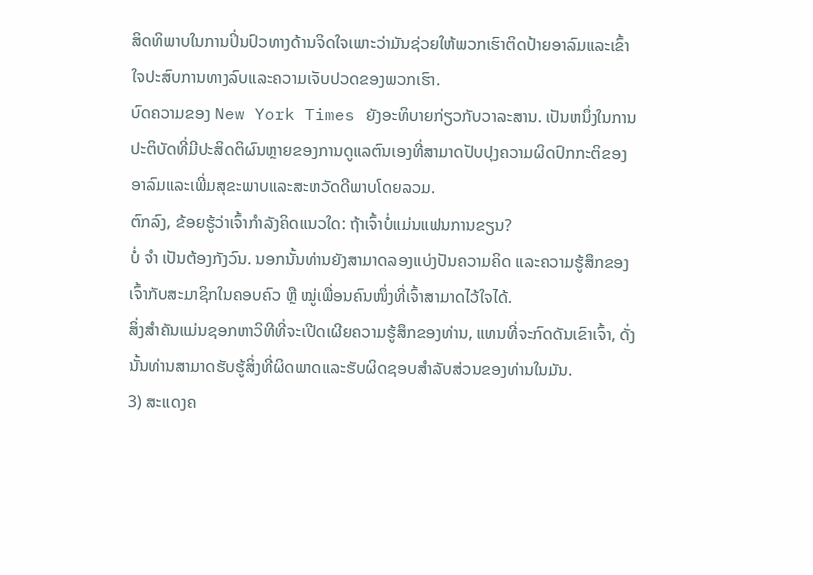ສິດທິພາບໃນການປິ່ນປົວທາງດ້ານຈິດໃຈເພາະວ່າມັນຊ່ວຍໃຫ້ພວກເຮົາຕິດປ້າຍອາລົມແລະເຂົ້າໃຈປະສົບການທາງລົບແລະຄວາມເຈັບປວດຂອງພວກເຮົາ.
ບົດຄວາມຂອງ New York Times ຍັງອະທິບາຍກ່ຽວກັບວາລະສານ. ເປັນຫນຶ່ງໃນການປະຕິບັດທີ່ມີປະສິດຕິຜົນຫຼາຍຂອງການດູແລຕົນເອງທີ່ສາມາດປັບປຸງຄວາມຜິດປົກກະຕິຂອງອາລົມແລະເພີ່ມສຸຂະພາບແລະສະຫວັດດີພາບໂດຍລວມ.
ຕົກລົງ, ຂ້ອຍຮູ້ວ່າເຈົ້າກຳລັງຄິດແນວໃດ: ຖ້າເຈົ້າບໍ່ແມ່ນແຟນການຂຽນ?
ບໍ່ ຈຳ ເປັນຕ້ອງກັງວົນ. ນອກນັ້ນທ່ານຍັງສາມາດລອງແບ່ງປັນຄວາມຄິດ ແລະຄວາມຮູ້ສຶກຂອງເຈົ້າກັບສະມາຊິກໃນຄອບຄົວ ຫຼື ໝູ່ເພື່ອນຄົນໜຶ່ງທີ່ເຈົ້າສາມາດໄວ້ໃຈໄດ້.
ສິ່ງສຳຄັນແມ່ນຊອກຫາວິທີທີ່ຈະເປີດເຜີຍຄວາມຮູ້ສຶກຂອງທ່ານ, ແທນທີ່ຈະກົດດັນເຂົາເຈົ້າ, ດັ່ງນັ້ນທ່ານສາມາດຮັບຮູ້ສິ່ງທີ່ຜິດພາດແລະຮັບຜິດຊອບສໍາລັບສ່ວນຂອງທ່ານໃນມັນ.
3) ສະແດງຄ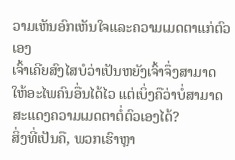ວາມເຫັນອົກເຫັນໃຈແລະຄວາມເມດຕາແກ່ຕົວເອງ
ເຈົ້າເຄີຍສົງໄສບໍວ່າເປັນຫຍັງເຈົ້າຈຶ່ງສາມາດໃຫ້ອະໄພຄົນອື່ນໄດ້ໄວ ແຕ່ເບິ່ງຄືວ່າບໍ່ສາມາດສະແດງຄວາມເມດຕາຕໍ່ຕົວເອງໄດ້?
ສິ່ງທີ່ເປັນຄື, ພວກເຮົາຫຼາ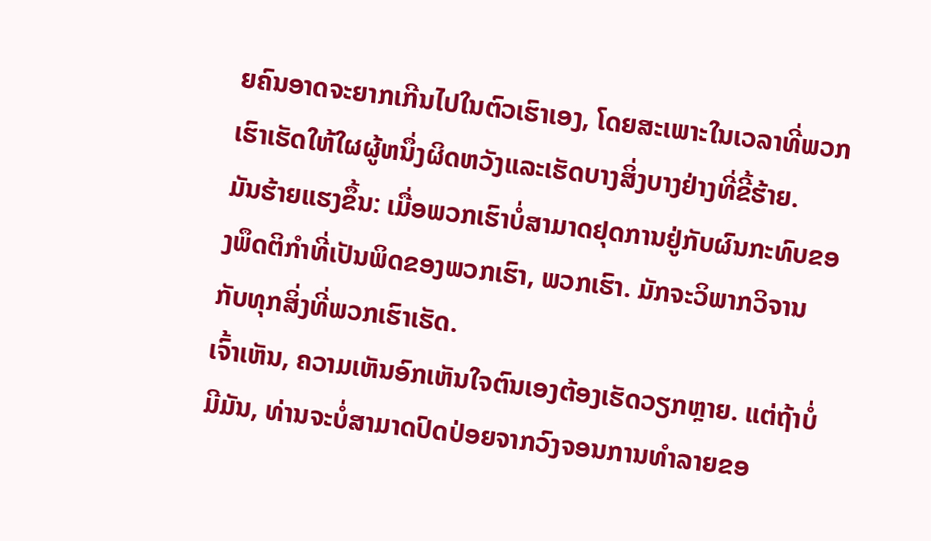ຍຄົນອາດຈະຍາກເກີນໄປໃນຕົວເຮົາເອງ, ໂດຍສະເພາະໃນເວລາທີ່ພວກເຮົາເຮັດໃຫ້ໃຜຜູ້ຫນຶ່ງຜິດຫວັງແລະເຮັດບາງສິ່ງບາງຢ່າງທີ່ຂີ້ຮ້າຍ.
ມັນຮ້າຍແຮງຂຶ້ນ: ເມື່ອພວກເຮົາບໍ່ສາມາດຢຸດການຢູ່ກັບຜົນກະທົບຂອງພຶດຕິກໍາທີ່ເປັນພິດຂອງພວກເຮົາ, ພວກເຮົາ. ມັກຈະວິພາກວິຈານກັບທຸກສິ່ງທີ່ພວກເຮົາເຮັດ.
ເຈົ້າເຫັນ, ຄວາມເຫັນອົກເຫັນໃຈຕົນເອງຕ້ອງເຮັດວຽກຫຼາຍ. ແຕ່ຖ້າບໍ່ມີມັນ, ທ່ານຈະບໍ່ສາມາດປົດປ່ອຍຈາກວົງຈອນການທໍາລາຍຂອ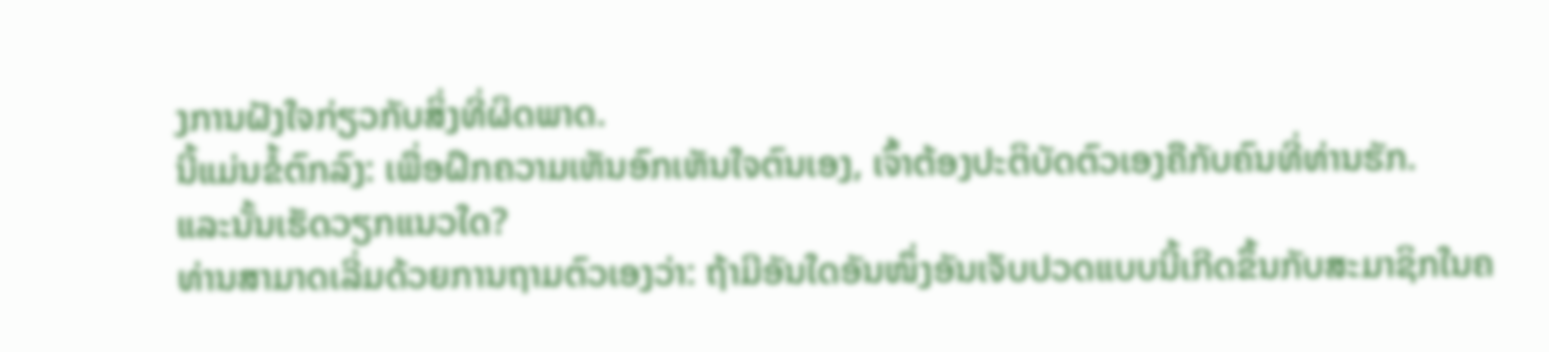ງການຝັງໃຈກ່ຽວກັບສິ່ງທີ່ຜິດພາດ.
ນີ້ແມ່ນຂໍ້ຕົກລົງ: ເພື່ອຝຶກຄວາມເຫັນອົກເຫັນໃຈຕົນເອງ, ເຈົ້າຕ້ອງປະຕິບັດຕົວເອງຄືກັບຄົນທີ່ທ່ານຮັກ.
ແລະນັ້ນເຮັດວຽກແນວໃດ?
ທ່ານສາມາດເລີ່ມດ້ວຍການຖາມຕົວເອງວ່າ: ຖ້າມີອັນໃດອັນໜຶ່ງອັນເຈັບປວດແບບນີ້ເກີດຂຶ້ນກັບສະມາຊິກໃນຄ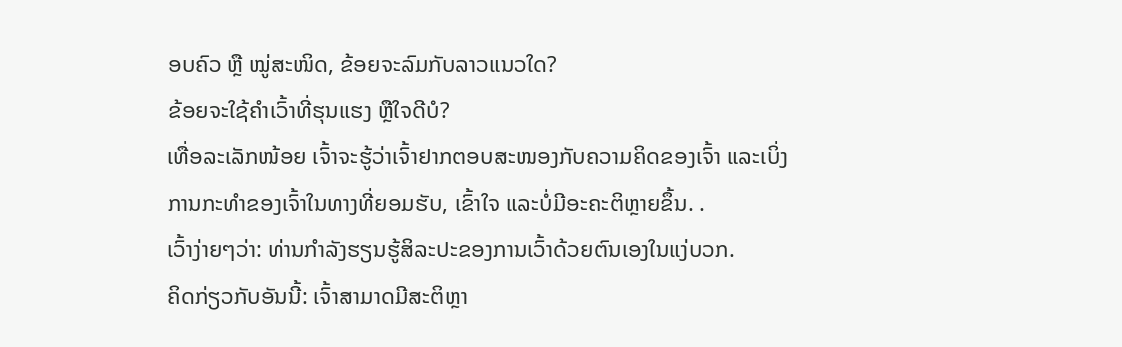ອບຄົວ ຫຼື ໝູ່ສະໜິດ, ຂ້ອຍຈະລົມກັບລາວແນວໃດ?
ຂ້ອຍຈະໃຊ້ຄຳເວົ້າທີ່ຮຸນແຮງ ຫຼືໃຈດີບໍ?
ເທື່ອລະເລັກໜ້ອຍ ເຈົ້າຈະຮູ້ວ່າເຈົ້າຢາກຕອບສະໜອງກັບຄວາມຄິດຂອງເຈົ້າ ແລະເບິ່ງການກະທຳຂອງເຈົ້າໃນທາງທີ່ຍອມຮັບ, ເຂົ້າໃຈ ແລະບໍ່ມີອະຄະຕິຫຼາຍຂຶ້ນ. .
ເວົ້າງ່າຍໆວ່າ: ທ່ານກຳລັງຮຽນຮູ້ສິລະປະຂອງການເວົ້າດ້ວຍຕົນເອງໃນແງ່ບວກ.
ຄິດກ່ຽວກັບອັນນີ້: ເຈົ້າສາມາດມີສະຕິຫຼາ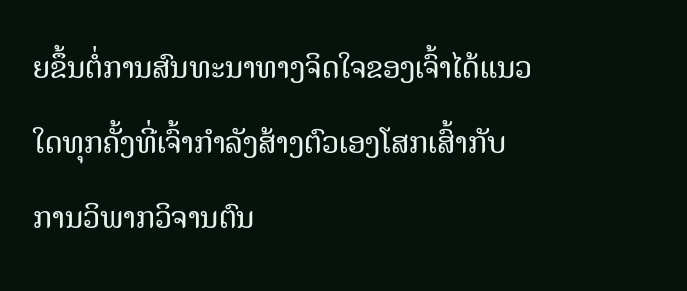ຍຂຶ້ນຕໍ່ການສົນທະນາທາງຈິດໃຈຂອງເຈົ້າໄດ້ແນວໃດທຸກຄັ້ງທີ່ເຈົ້າກຳລັງສ້າງຕົວເອງໂສກເສົ້າກັບການວິພາກວິຈານຕົນ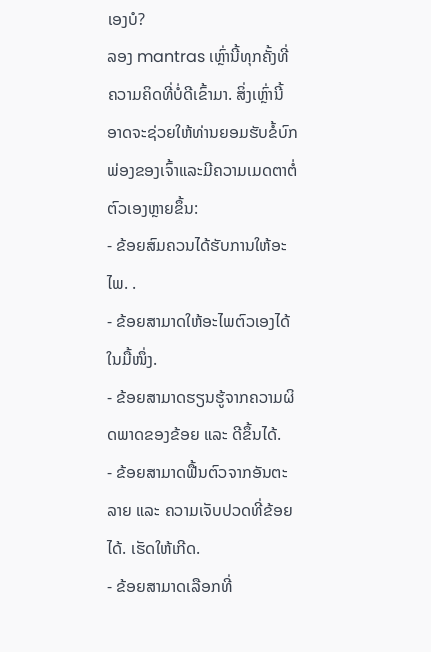ເອງບໍ?
ລອງ mantras ເຫຼົ່ານີ້ທຸກຄັ້ງທີ່ຄວາມຄິດທີ່ບໍ່ດີເຂົ້າມາ. ສິ່ງເຫຼົ່ານີ້ອາດຈະຊ່ວຍໃຫ້ທ່ານຍອມຮັບຂໍ້ບົກພ່ອງຂອງເຈົ້າແລະມີຄວາມເມດຕາຕໍ່ຕົວເອງຫຼາຍຂຶ້ນ:
- ຂ້ອຍສົມຄວນໄດ້ຮັບການໃຫ້ອະໄພ. .
- ຂ້ອຍສາມາດໃຫ້ອະໄພຕົວເອງໄດ້ໃນມື້ໜຶ່ງ.
- ຂ້ອຍສາມາດຮຽນຮູ້ຈາກຄວາມຜິດພາດຂອງຂ້ອຍ ແລະ ດີຂຶ້ນໄດ້.
- ຂ້ອຍສາມາດຟື້ນຕົວຈາກອັນຕະລາຍ ແລະ ຄວາມເຈັບປວດທີ່ຂ້ອຍໄດ້. ເຮັດໃຫ້ເກີດ.
- ຂ້ອຍສາມາດເລືອກທີ່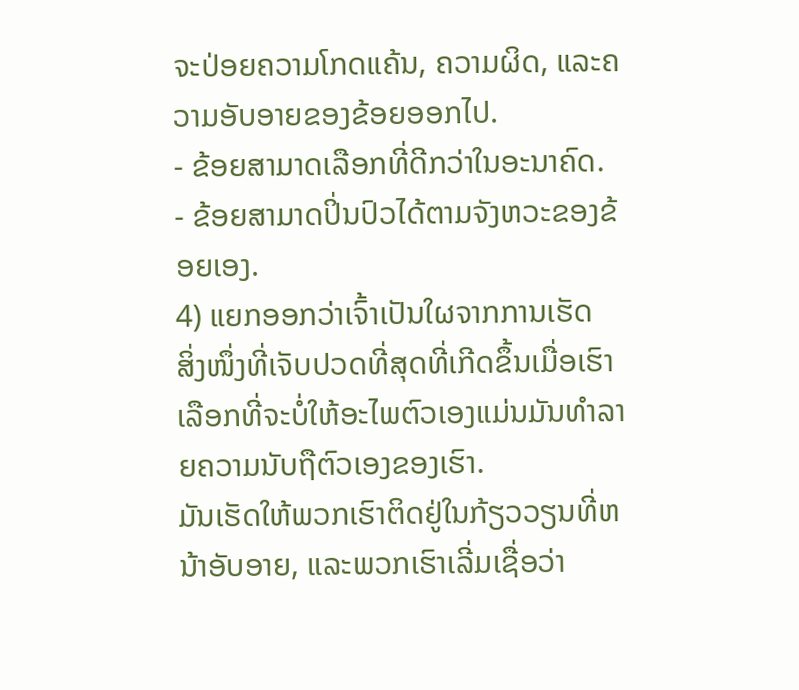ຈະປ່ອຍຄວາມໂກດແຄ້ນ, ຄວາມຜິດ, ແລະຄວາມອັບອາຍຂອງຂ້ອຍອອກໄປ.
- ຂ້ອຍສາມາດເລືອກທີ່ດີກວ່າໃນອະນາຄົດ.
- ຂ້ອຍສາມາດປິ່ນປົວໄດ້ຕາມຈັງຫວະຂອງຂ້ອຍເອງ.
4) ແຍກອອກວ່າເຈົ້າເປັນໃຜຈາກການເຮັດ
ສິ່ງໜຶ່ງທີ່ເຈັບປວດທີ່ສຸດທີ່ເກີດຂຶ້ນເມື່ອເຮົາເລືອກທີ່ຈະບໍ່ໃຫ້ອະໄພຕົວເອງແມ່ນມັນທຳລາຍຄວາມນັບຖືຕົວເອງຂອງເຮົາ.
ມັນເຮັດໃຫ້ພວກເຮົາຕິດຢູ່ໃນກ້ຽວວຽນທີ່ຫນ້າອັບອາຍ, ແລະພວກເຮົາເລີ່ມເຊື່ອວ່າ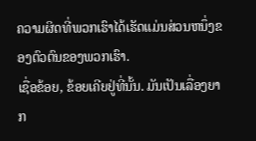ຄວາມຜິດທີ່ພວກເຮົາໄດ້ເຮັດແມ່ນສ່ວນຫນຶ່ງຂອງຕົວຕົນຂອງພວກເຮົາ.
ເຊື່ອຂ້ອຍ, ຂ້ອຍເຄີຍຢູ່ທີ່ນັ້ນ. ມັນເປັນເລື່ອງຍາກ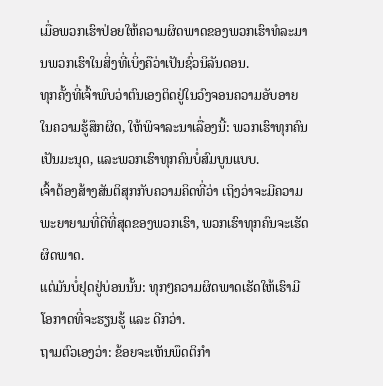ເມື່ອພວກເຮົາປ່ອຍໃຫ້ຄວາມຜິດພາດຂອງພວກເຮົາທໍລະມານພວກເຮົາໃນສິ່ງທີ່ເບິ່ງຄືວ່າເປັນຊົ່ວນິລັນດອນ.
ທຸກຄັ້ງທີ່ເຈົ້າພົບວ່າຕົນເອງຕິດຢູ່ໃນວົງຈອນຄວາມອັບອາຍໃນຄວາມຮູ້ສຶກຜິດ, ໃຫ້ພິຈາລະນາເລື່ອງນີ້: ພວກເຮົາທຸກຄົນເປັນມະນຸດ, ແລະພວກເຮົາທຸກຄົນບໍ່ສົມບູນແບບ.
ເຈົ້າຕ້ອງສ້າງສັນຕິສຸກກັບຄວາມຄິດທີ່ວ່າ ເຖິງວ່າຈະມີຄວາມພະຍາຍາມທີ່ດີທີ່ສຸດຂອງພວກເຮົາ, ພວກເຮົາທຸກຄົນຈະເຮັດຜິດພາດ.
ແຕ່ມັນບໍ່ຢຸດຢູ່ບ່ອນນັ້ນ: ທຸກໆຄວາມຜິດພາດເຮັດໃຫ້ເຮົາມີໂອກາດທີ່ຈະຮຽນຮູ້ ແລະ ດີກວ່າ.
ຖາມຕົວເອງວ່າ: ຂ້ອຍຈະເຫັນພຶດຕິກຳ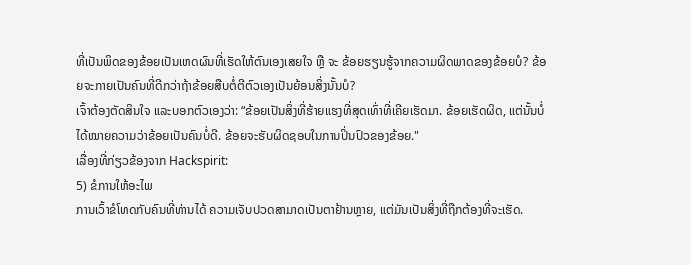ທີ່ເປັນພິດຂອງຂ້ອຍເປັນເຫດຜົນທີ່ເຮັດໃຫ້ຕົນເອງເສຍໃຈ ຫຼື ຈະ ຂ້ອຍຮຽນຮູ້ຈາກຄວາມຜິດພາດຂອງຂ້ອຍບໍ? ຂ້ອຍຈະກາຍເປັນຄົນທີ່ດີກວ່າຖ້າຂ້ອຍສືບຕໍ່ຕີຕົວເອງເປັນຍ້ອນສິ່ງນັ້ນບໍ?
ເຈົ້າຕ້ອງຕັດສິນໃຈ ແລະບອກຕົວເອງວ່າ: “ຂ້ອຍເປັນສິ່ງທີ່ຮ້າຍແຮງທີ່ສຸດເທົ່າທີ່ເຄີຍເຮັດມາ. ຂ້ອຍເຮັດຜິດ, ແຕ່ນັ້ນບໍ່ໄດ້ໝາຍຄວາມວ່າຂ້ອຍເປັນຄົນບໍ່ດີ. ຂ້ອຍຈະຮັບຜິດຊອບໃນການປິ່ນປົວຂອງຂ້ອຍ."
ເລື່ອງທີ່ກ່ຽວຂ້ອງຈາກ Hackspirit:
5) ຂໍການໃຫ້ອະໄພ
ການເວົ້າຂໍໂທດກັບຄົນທີ່ທ່ານໄດ້ ຄວາມເຈັບປວດສາມາດເປັນຕາຢ້ານຫຼາຍ, ແຕ່ມັນເປັນສິ່ງທີ່ຖືກຕ້ອງທີ່ຈະເຮັດ.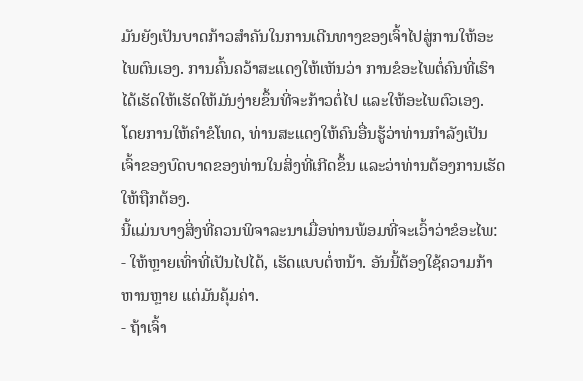ມັນຍັງເປັນບາດກ້າວສຳຄັນໃນການເດີນທາງຂອງເຈົ້າໄປສູ່ການໃຫ້ອະໄພຕົນເອງ. ການຄົ້ນຄວ້າສະແດງໃຫ້ເຫັນວ່າ ການຂໍອະໄພຕໍ່ຄົນທີ່ເຮົາໄດ້ເຮັດໃຫ້ເຮັດໃຫ້ມັນງ່າຍຂຶ້ນທີ່ຈະກ້າວຕໍ່ໄປ ແລະໃຫ້ອະໄພຕົວເອງ.
ໂດຍການໃຫ້ຄຳຂໍໂທດ, ທ່ານສະແດງໃຫ້ຄົນອື່ນຮູ້ວ່າທ່ານກຳລັງເປັນເຈົ້າຂອງບົດບາດຂອງທ່ານໃນສິ່ງທີ່ເກີດຂຶ້ນ ແລະວ່າທ່ານຕ້ອງການເຮັດໃຫ້ຖືກຕ້ອງ.
ນີ້ແມ່ນບາງສິ່ງທີ່ຄວນພິຈາລະນາເມື່ອທ່ານພ້ອມທີ່ຈະເວົ້າວ່າຂໍອະໄພ:
- ໃຫ້ຫຼາຍເທົ່າທີ່ເປັນໄປໄດ້, ເຮັດແບບຕໍ່ຫນ້າ. ອັນນີ້ຕ້ອງໃຊ້ຄວາມກ້າຫານຫຼາຍ ແຕ່ມັນຄຸ້ມຄ່າ.
- ຖ້າເຈົ້າ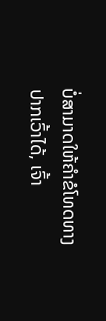ບໍ່ສາມາດໃຫ້ຄຳຂໍໂທດທາງປາກເວົ້າໄດ້, ເຈົ້າ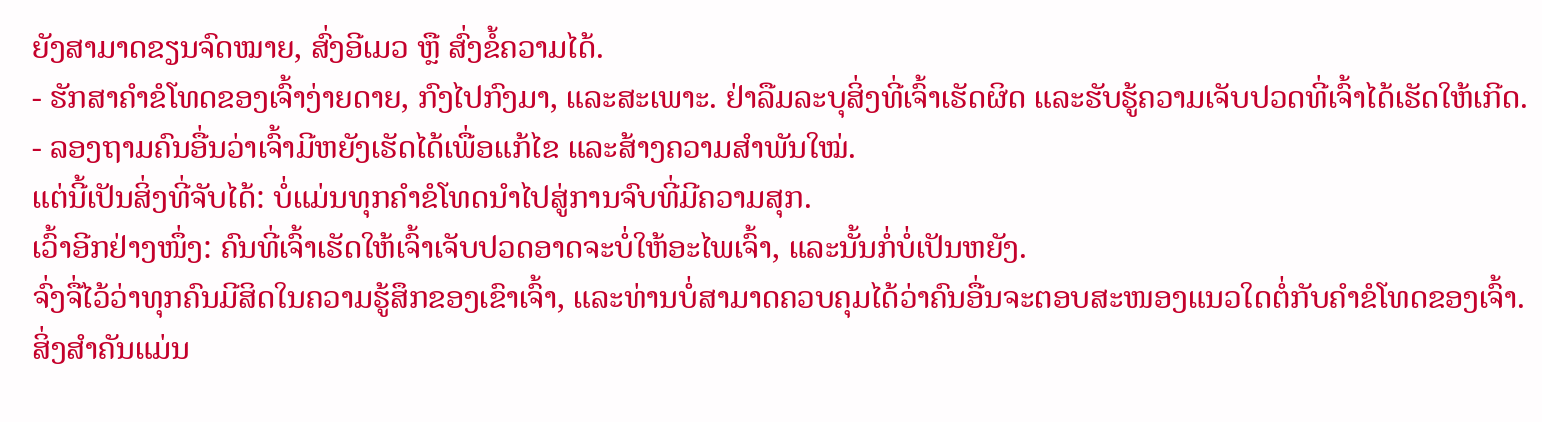ຍັງສາມາດຂຽນຈົດໝາຍ, ສົ່ງອີເມວ ຫຼື ສົ່ງຂໍ້ຄວາມໄດ້.
- ຮັກສາຄໍາຂໍໂທດຂອງເຈົ້າງ່າຍດາຍ, ກົງໄປກົງມາ, ແລະສະເພາະ. ຢ່າລືມລະບຸສິ່ງທີ່ເຈົ້າເຮັດຜິດ ແລະຮັບຮູ້ຄວາມເຈັບປວດທີ່ເຈົ້າໄດ້ເຮັດໃຫ້ເກີດ.
- ລອງຖາມຄົນອື່ນວ່າເຈົ້າມີຫຍັງເຮັດໄດ້ເພື່ອແກ້ໄຂ ແລະສ້າງຄວາມສໍາພັນໃໝ່.
ແຕ່ນີ້ເປັນສິ່ງທີ່ຈັບໄດ້: ບໍ່ແມ່ນທຸກຄຳຂໍໂທດນຳໄປສູ່ການຈົບທີ່ມີຄວາມສຸກ.
ເວົ້າອີກຢ່າງໜຶ່ງ: ຄົນທີ່ເຈົ້າເຮັດໃຫ້ເຈົ້າເຈັບປວດອາດຈະບໍ່ໃຫ້ອະໄພເຈົ້າ, ແລະນັ້ນກໍ່ບໍ່ເປັນຫຍັງ.
ຈົ່ງຈື່ໄວ້ວ່າທຸກຄົນມີສິດໃນຄວາມຮູ້ສຶກຂອງເຂົາເຈົ້າ, ແລະທ່ານບໍ່ສາມາດຄວບຄຸມໄດ້ວ່າຄົນອື່ນຈະຕອບສະໜອງແນວໃດຕໍ່ກັບຄໍາຂໍໂທດຂອງເຈົ້າ.
ສິ່ງສຳຄັນແມ່ນ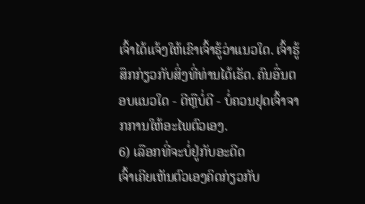ເຈົ້າໄດ້ແຈ້ງໃຫ້ເຂົາເຈົ້າຮູ້ວ່າແນວໃດ. ເຈົ້າຮູ້ສຶກກ່ຽວກັບສິ່ງທີ່ທ່ານໄດ້ເຮັດ. ຄົນອື່ນຕອບແນວໃດ - ດີຫຼືບໍ່ດີ - ບໍ່ຄວນຢຸດເຈົ້າຈາກການໃຫ້ອະໄພຕົວເອງ.
6) ເລືອກທີ່ຈະບໍ່ຢູ່ກັບອະດີດ
ເຈົ້າເຄີຍເຫັນຕົວເອງຄິດກ່ຽວກັບ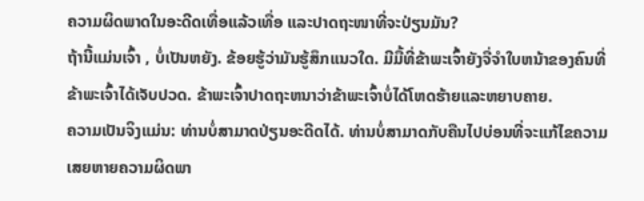ຄວາມຜິດພາດໃນອະດີດເທື່ອແລ້ວເທື່ອ ແລະປາດຖະໜາທີ່ຈະປ່ຽນມັນ?
ຖ້ານີ້ແມ່ນເຈົ້າ , ບໍ່ເປັນຫຍັງ. ຂ້ອຍຮູ້ວ່າມັນຮູ້ສຶກແນວໃດ. ມີມື້ທີ່ຂ້າພະເຈົ້າຍັງຈື່ຈໍາໃບຫນ້າຂອງຄົນທີ່ຂ້າພະເຈົ້າໄດ້ເຈັບປວດ. ຂ້າພະເຈົ້າປາດຖະຫນາວ່າຂ້າພະເຈົ້າບໍ່ໄດ້ໂຫດຮ້າຍແລະຫຍາບຄາຍ.
ຄວາມເປັນຈິງແມ່ນ: ທ່ານບໍ່ສາມາດປ່ຽນອະດີດໄດ້. ທ່ານບໍ່ສາມາດກັບຄືນໄປບ່ອນທີ່ຈະແກ້ໄຂຄວາມເສຍຫາຍຄວາມຜິດພາ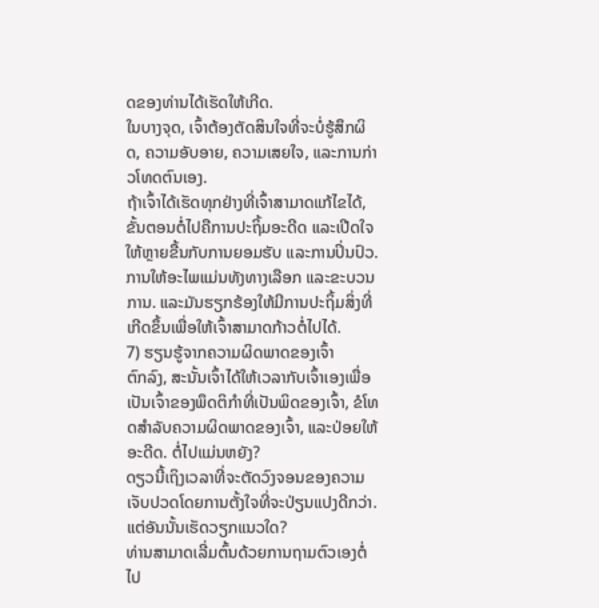ດຂອງທ່ານໄດ້ເຮັດໃຫ້ເກີດ.
ໃນບາງຈຸດ, ເຈົ້າຕ້ອງຕັດສິນໃຈທີ່ຈະບໍ່ຮູ້ສຶກຜິດ, ຄວາມອັບອາຍ, ຄວາມເສຍໃຈ, ແລະການກ່າວໂທດຕົນເອງ.
ຖ້າເຈົ້າໄດ້ເຮັດທຸກຢ່າງທີ່ເຈົ້າສາມາດແກ້ໄຂໄດ້, ຂັ້ນຕອນຕໍ່ໄປຄືການປະຖິ້ມອະດີດ ແລະເປີດໃຈໃຫ້ຫຼາຍຂື້ນກັບການຍອມຮັບ ແລະການປິ່ນປົວ.
ການໃຫ້ອະໄພແມ່ນທັງທາງເລືອກ ແລະຂະບວນການ. ແລະມັນຮຽກຮ້ອງໃຫ້ມີການປະຖິ້ມສິ່ງທີ່ເກີດຂຶ້ນເພື່ອໃຫ້ເຈົ້າສາມາດກ້າວຕໍ່ໄປໄດ້.
7) ຮຽນຮູ້ຈາກຄວາມຜິດພາດຂອງເຈົ້າ
ຕົກລົງ, ສະນັ້ນເຈົ້າໄດ້ໃຫ້ເວລາກັບເຈົ້າເອງເພື່ອເປັນເຈົ້າຂອງພຶດຕິກຳທີ່ເປັນພິດຂອງເຈົ້າ, ຂໍໂທດສໍາລັບຄວາມຜິດພາດຂອງເຈົ້າ, ແລະປ່ອຍໃຫ້ອະດີດ. ຕໍ່ໄປແມ່ນຫຍັງ?
ດຽວນີ້ເຖິງເວລາທີ່ຈະຕັດວົງຈອນຂອງຄວາມເຈັບປວດໂດຍການຕັ້ງໃຈທີ່ຈະປ່ຽນແປງດີກວ່າ.
ແຕ່ອັນນັ້ນເຮັດວຽກແນວໃດ?
ທ່ານສາມາດເລີ່ມຕົ້ນດ້ວຍການຖາມຕົວເອງຕໍ່ໄປ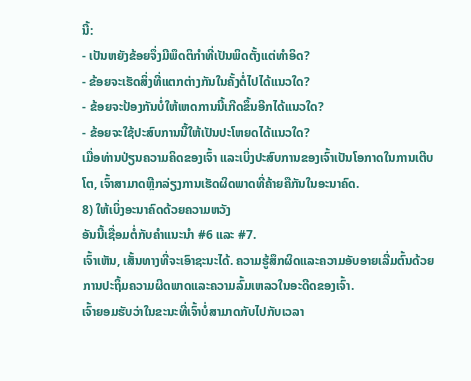ນີ້:
- ເປັນຫຍັງຂ້ອຍຈຶ່ງມີພຶດຕິກຳທີ່ເປັນພິດຕັ້ງແຕ່ທຳອິດ?
- ຂ້ອຍຈະເຮັດສິ່ງທີ່ແຕກຕ່າງກັນໃນຄັ້ງຕໍ່ໄປໄດ້ແນວໃດ?
- ຂ້ອຍຈະປ້ອງກັນບໍ່ໃຫ້ເຫດການນີ້ເກີດຂຶ້ນອີກໄດ້ແນວໃດ?
- ຂ້ອຍຈະໃຊ້ປະສົບການນີ້ໃຫ້ເປັນປະໂຫຍດໄດ້ແນວໃດ?
ເມື່ອທ່ານປ່ຽນຄວາມຄິດຂອງເຈົ້າ ແລະເບິ່ງປະສົບການຂອງເຈົ້າເປັນໂອກາດໃນການເຕີບໂຕ, ເຈົ້າສາມາດຫຼີກລ່ຽງການເຮັດຜິດພາດທີ່ຄ້າຍຄືກັນໃນອະນາຄົດ.
8) ໃຫ້ເບິ່ງອະນາຄົດດ້ວຍຄວາມຫວັງ
ອັນນີ້ເຊື່ອມຕໍ່ກັບຄໍາແນະນໍາ #6 ແລະ #7.
ເຈົ້າເຫັນ, ເສັ້ນທາງທີ່ຈະເອົາຊະນະໄດ້. ຄວາມຮູ້ສຶກຜິດແລະຄວາມອັບອາຍເລີ່ມຕົ້ນດ້ວຍການປະຖິ້ມຄວາມຜິດພາດແລະຄວາມລົ້ມເຫລວໃນອະດີດຂອງເຈົ້າ.
ເຈົ້າຍອມຮັບວ່າໃນຂະນະທີ່ເຈົ້າບໍ່ສາມາດກັບໄປກັບເວລາ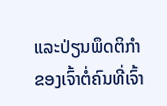ແລະປ່ຽນພຶດຕິກຳຂອງເຈົ້າຕໍ່ຄົນທີ່ເຈົ້າ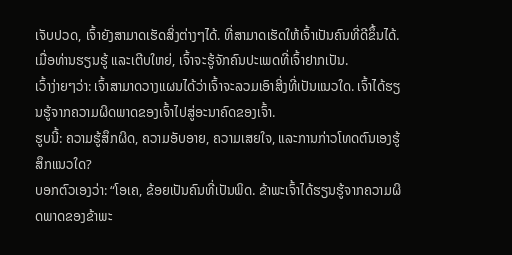ເຈັບປວດ, ເຈົ້າຍັງສາມາດເຮັດສິ່ງຕ່າງໆໄດ້. ທີ່ສາມາດເຮັດໃຫ້ເຈົ້າເປັນຄົນທີ່ດີຂຶ້ນໄດ້.
ເມື່ອທ່ານຮຽນຮູ້ ແລະເຕີບໃຫຍ່, ເຈົ້າຈະຮູ້ຈັກຄົນປະເພດທີ່ເຈົ້າຢາກເປັນ.
ເວົ້າງ່າຍໆວ່າ: ເຈົ້າສາມາດວາງແຜນໄດ້ວ່າເຈົ້າຈະລວມເອົາສິ່ງທີ່ເປັນແນວໃດ. ເຈົ້າໄດ້ຮຽນຮູ້ຈາກຄວາມຜິດພາດຂອງເຈົ້າໄປສູ່ອະນາຄົດຂອງເຈົ້າ.
ຮູບນີ້: ຄວາມຮູ້ສຶກຜິດ, ຄວາມອັບອາຍ, ຄວາມເສຍໃຈ, ແລະການກ່າວໂທດຕົນເອງຮູ້ສຶກແນວໃດ?
ບອກຕົວເອງວ່າ: “ໂອເຄ, ຂ້ອຍເປັນຄົນທີ່ເປັນພິດ. ຂ້າພະເຈົ້າໄດ້ຮຽນຮູ້ຈາກຄວາມຜິດພາດຂອງຂ້າພະ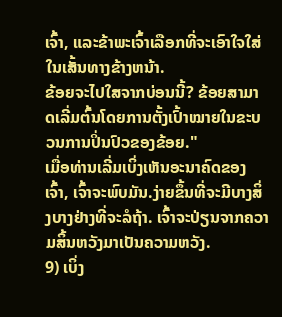ເຈົ້າ, ແລະຂ້າພະເຈົ້າເລືອກທີ່ຈະເອົາໃຈໃສ່ໃນເສັ້ນທາງຂ້າງຫນ້າ.
ຂ້ອຍຈະໄປໃສຈາກບ່ອນນີ້? ຂ້ອຍສາມາດເລີ່ມຕົ້ນໂດຍການຕັ້ງເປົ້າໝາຍໃນຂະບວນການປິ່ນປົວຂອງຂ້ອຍ."
ເມື່ອທ່ານເລີ່ມເບິ່ງເຫັນອະນາຄົດຂອງເຈົ້າ, ເຈົ້າຈະພົບມັນ.ງ່າຍຂຶ້ນທີ່ຈະມີບາງສິ່ງບາງຢ່າງທີ່ຈະລໍຖ້າ. ເຈົ້າຈະປ່ຽນຈາກຄວາມສິ້ນຫວັງມາເປັນຄວາມຫວັງ.
9) ເບິ່ງ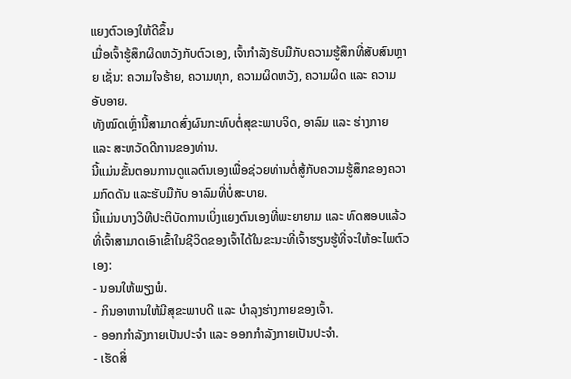ແຍງຕົວເອງໃຫ້ດີຂຶ້ນ
ເມື່ອເຈົ້າຮູ້ສຶກຜິດຫວັງກັບຕົວເອງ, ເຈົ້າກໍາລັງຮັບມືກັບຄວາມຮູ້ສຶກທີ່ສັບສົນຫຼາຍ ເຊັ່ນ: ຄວາມໃຈຮ້າຍ, ຄວາມທຸກ, ຄວາມຜິດຫວັງ, ຄວາມຜິດ ແລະ ຄວາມອັບອາຍ.
ທັງໝົດເຫຼົ່ານີ້ສາມາດສົ່ງຜົນກະທົບຕໍ່ສຸຂະພາບຈິດ, ອາລົມ ແລະ ຮ່າງກາຍ ແລະ ສະຫວັດດີການຂອງທ່ານ.
ນີ້ແມ່ນຂັ້ນຕອນການດູແລຕົນເອງເພື່ອຊ່ວຍທ່ານຕໍ່ສູ້ກັບຄວາມຮູ້ສຶກຂອງຄວາມກົດດັນ ແລະຮັບມືກັບ ອາລົມທີ່ບໍ່ສະບາຍ.
ນີ້ແມ່ນບາງວິທີປະຕິບັດການເບິ່ງແຍງຕົນເອງທີ່ພະຍາຍາມ ແລະ ທົດສອບແລ້ວທີ່ເຈົ້າສາມາດເອົາເຂົ້າໃນຊີວິດຂອງເຈົ້າໄດ້ໃນຂະນະທີ່ເຈົ້າຮຽນຮູ້ທີ່ຈະໃຫ້ອະໄພຕົວເອງ:
- ນອນໃຫ້ພຽງພໍ.
- ກິນອາຫານໃຫ້ມີສຸຂະພາບດີ ແລະ ບຳລຸງຮ່າງກາຍຂອງເຈົ້າ.
- ອອກກຳລັງກາຍເປັນປະຈຳ ແລະ ອອກກຳລັງກາຍເປັນປະຈຳ.
- ເຮັດສິ່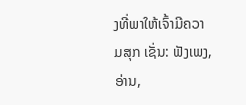ງທີ່ພາໃຫ້ເຈົ້າມີຄວາມສຸກ ເຊັ່ນ: ຟັງເພງ, ອ່ານ,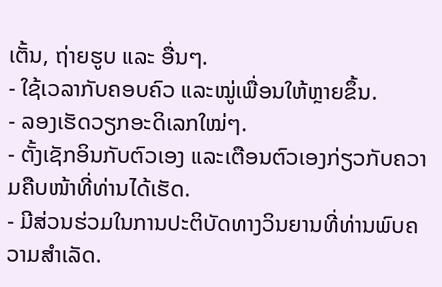ເຕັ້ນ, ຖ່າຍຮູບ ແລະ ອື່ນໆ.
- ໃຊ້ເວລາກັບຄອບຄົວ ແລະໝູ່ເພື່ອນໃຫ້ຫຼາຍຂຶ້ນ.
- ລອງເຮັດວຽກອະດິເລກໃໝ່ໆ.
- ຕັ້ງເຊັກອິນກັບຕົວເອງ ແລະເຕືອນຕົວເອງກ່ຽວກັບຄວາມຄືບໜ້າທີ່ທ່ານໄດ້ເຮັດ.
- ມີສ່ວນຮ່ວມໃນການປະຕິບັດທາງວິນຍານທີ່ທ່ານພົບຄວາມສຳເລັດ.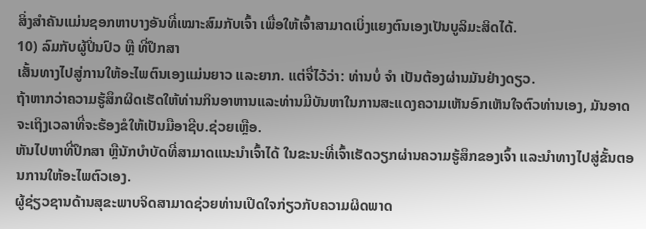ສິ່ງສຳຄັນແມ່ນຊອກຫາບາງອັນທີ່ເໝາະສົມກັບເຈົ້າ ເພື່ອໃຫ້ເຈົ້າສາມາດເບິ່ງແຍງຕົນເອງເປັນບູລິມະສິດໄດ້.
10) ລົມກັບຜູ້ປິ່ນປົວ ຫຼື ທີ່ປຶກສາ
ເສັ້ນທາງໄປສູ່ການໃຫ້ອະໄພຕົນເອງແມ່ນຍາວ ແລະຍາກ. ແຕ່ຈື່ໄວ້ວ່າ: ທ່ານບໍ່ ຈຳ ເປັນຕ້ອງຜ່ານມັນຢ່າງດຽວ.
ຖ້າຫາກວ່າຄວາມຮູ້ສຶກຜິດເຮັດໃຫ້ທ່ານກິນອາຫານແລະທ່ານມີບັນຫາໃນການສະແດງຄວາມເຫັນອົກເຫັນໃຈຕົວທ່ານເອງ, ມັນອາດຈະເຖິງເວລາທີ່ຈະຮ້ອງຂໍໃຫ້ເປັນມືອາຊີບ.ຊ່ວຍເຫຼືອ.
ຫັນໄປຫາທີ່ປຶກສາ ຫຼືນັກບຳບັດທີ່ສາມາດແນະນຳເຈົ້າໄດ້ ໃນຂະນະທີ່ເຈົ້າເຮັດວຽກຜ່ານຄວາມຮູ້ສຶກຂອງເຈົ້າ ແລະນຳທາງໄປສູ່ຂັ້ນຕອນການໃຫ້ອະໄພຕົວເອງ.
ຜູ້ຊ່ຽວຊານດ້ານສຸຂະພາບຈິດສາມາດຊ່ວຍທ່ານເປີດໃຈກ່ຽວກັບຄວາມຜິດພາດ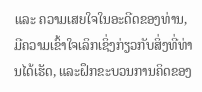ແລະ ຄວາມເສຍໃຈໃນອະດີດຂອງທ່ານ, ມີຄວາມເຂົ້າໃຈເລິກເຊິ່ງກ່ຽວກັບສິ່ງທີ່ທ່ານໄດ້ເຮັດ, ແລະຝຶກຂະບວນການຄິດຂອງ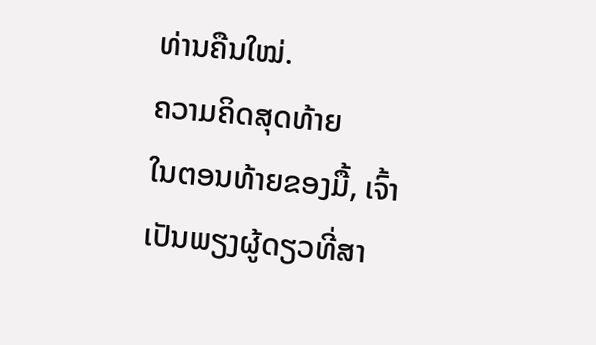ທ່ານຄືນໃໝ່.
ຄວາມຄິດສຸດທ້າຍ
ໃນຕອນທ້າຍຂອງມື້, ເຈົ້າເປັນພຽງຜູ້ດຽວທີ່ສາ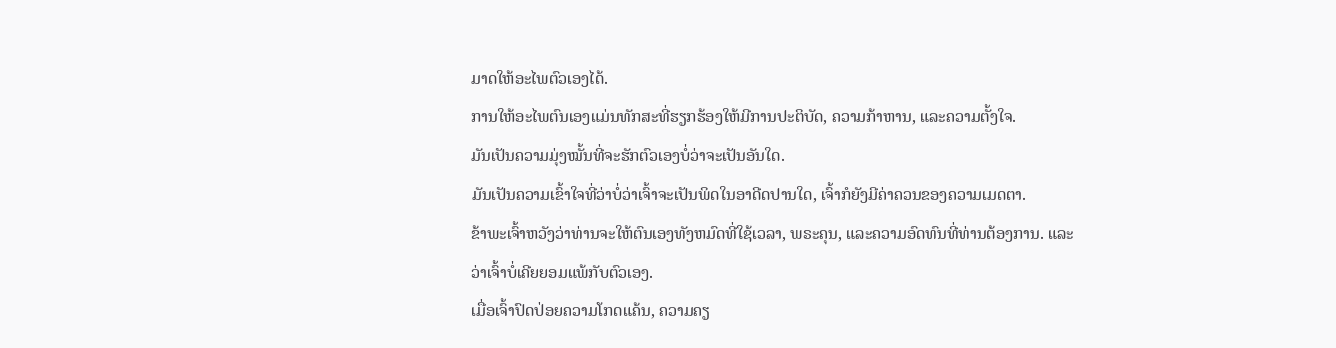ມາດໃຫ້ອະໄພຕົວເອງໄດ້.
ການໃຫ້ອະໄພຕົນເອງແມ່ນທັກສະທີ່ຮຽກຮ້ອງໃຫ້ມີການປະຕິບັດ, ຄວາມກ້າຫານ, ແລະຄວາມຕັ້ງໃຈ.
ມັນເປັນຄວາມມຸ່ງໝັ້ນທີ່ຈະຮັກຕົວເອງບໍ່ວ່າຈະເປັນອັນໃດ.
ມັນເປັນຄວາມເຂົ້າໃຈທີ່ວ່າບໍ່ວ່າເຈົ້າຈະເປັນພິດໃນອາດີດປານໃດ, ເຈົ້າກໍຍັງມີຄ່າຄວນຂອງຄວາມເມດຕາ.
ຂ້າພະເຈົ້າຫວັງວ່າທ່ານຈະໃຫ້ຕົນເອງທັງຫມົດທີ່ໃຊ້ເວລາ, ພຣະຄຸນ, ແລະຄວາມອົດທົນທີ່ທ່ານຕ້ອງການ. ແລະວ່າເຈົ້າບໍ່ເຄີຍຍອມແພ້ກັບຕົວເອງ.
ເມື່ອເຈົ້າປົດປ່ອຍຄວາມໂກດແຄ້ນ, ຄວາມຄຽ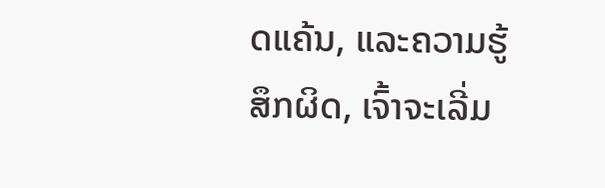ດແຄ້ນ, ແລະຄວາມຮູ້ສຶກຜິດ, ເຈົ້າຈະເລີ່ມ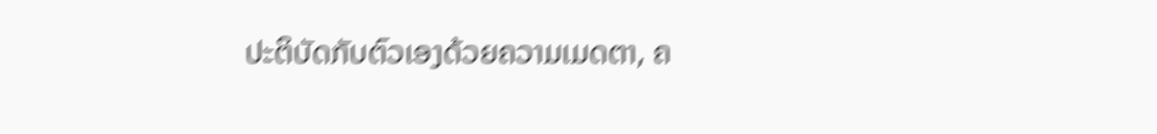ປະຕິບັດກັບຕົວເອງດ້ວຍຄວາມເມດຕາ, ຄ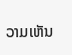ວາມເຫັນ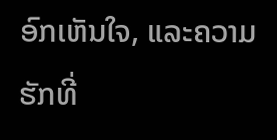ອົກເຫັນໃຈ, ແລະຄວາມຮັກທີ່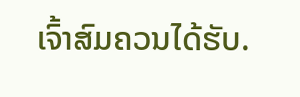ເຈົ້າສົມຄວນໄດ້ຮັບ.